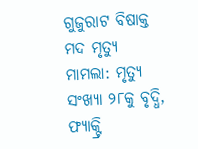ଗୁଜୁରାଟ ବିଷାକ୍ତ ମଦ ମୃତ୍ୟୁ ମାମଲା: ମୃତ୍ୟୁ ସଂଖ୍ୟା ୨୮କୁ ବୃଦ୍ଧି, ଫ୍ୟାକ୍ଟ୍ରି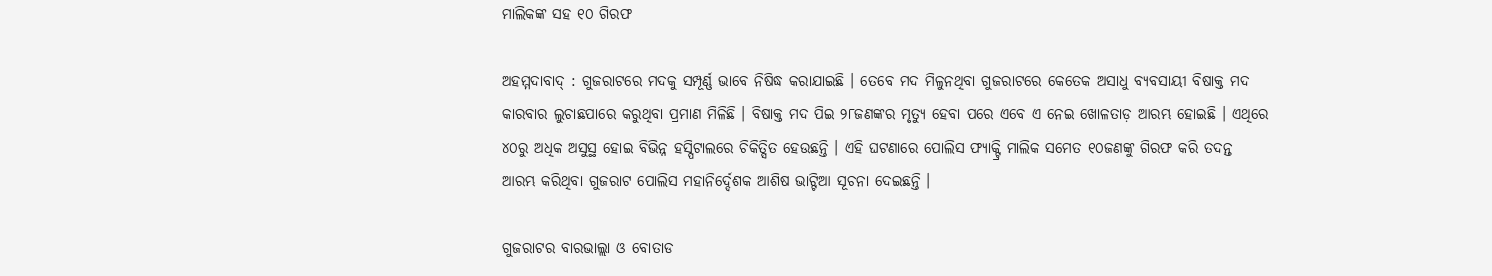ମାଲିକଙ୍କ ସହ ୧୦ ଗିରଫ

ଅହମ୍ମଦାବାଦ୍‌ : ଗୁଜରାଟରେ ମଦକୁ ସମ୍ପୂର୍ଣ୍ଣ ଭାବେ ନିଷିଦ୍ଧ କରାଯାଇଛି । ତେବେ ମଦ ମିଳୁନଥିବା ଗୁଜରାଟରେ କେତେକ ଅସାଧୁ ବ୍ୟବସାୟୀ ବିଷାକ୍ତ ମଦ କାରବାର ଲୁଚାଛପାରେ କରୁଥିବା ପ୍ରମାଣ ମିଳିଛି । ବିଷାକ୍ତ ମଦ ପିଇ ୨୮ଜଣଙ୍କର ମୃତ୍ୟୁ ହେବା ପରେ ଏବେ ଏ ନେଇ ଖୋଳତାଡ଼ ଆରମ୍ଭ ହୋଇଛି । ଏଥିରେ ୪୦ରୁ ଅଧିକ ଅସୁସ୍ଥ ହୋଇ ବିଭିନ୍ନ ହସ୍ପିଟାଲରେ ଚିକିତ୍ସିତ ହେଉଛନ୍ତି । ଏହି ଘଟଣାରେ ପୋଲିସ ଫ୍ୟାକ୍ଟ୍ରି ମାଲିକ ସମେତ ୧୦ଜଣଙ୍କୁ ଗିରଫ କରି ତଦନ୍ତ ଆରମ୍ଭ କରିଥିବା ଗୁଜରାଟ ପୋଲିସ ମହାନିର୍ଦ୍ଦେଶକ ଆଶିଷ ଭାଟ୍ଟିଆ ସୂଚନା ଦେଇଛନ୍ତି ।

ଗୁଜରାଟର ବାରଭାଲ୍ଲା ଓ ବୋତାଡ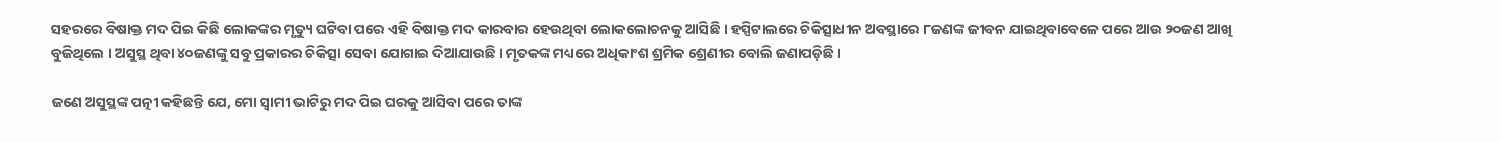ସହରରେ ବିଷାକ୍ତ ମଦ ପିଇ କିଛି ଲୋକଙ୍କର ମୃତ୍ୟୁ ଘଟିବା ପରେ ଏହି ବିଷାକ୍ତ ମଦ କାରବାର ହେଉଥିବା ଲୋକଲୋଚନକୁ ଆସିଛି । ହସ୍ପିଟାଲରେ ଚିକିତ୍ସାଧୀନ ଅବସ୍ଥାରେ ୮ଜଣଙ୍କ ଜୀବନ ଯାଇଥିବାବେଳେ ପରେ ଆଉ ୨୦ଜଣ ଆଖି ବୁଜିଥିଲେ । ଅସୁସ୍ଥ ଥିବା ୪୦ଜଣଙ୍କୁ ସବୁ ପ୍ରକାରର ଚିକିତ୍ସା ସେବା ଯୋଗାଇ ଦିଆଯାଉଛି । ମୃତକଙ୍କ ମଧ୍ୟରେ ଅଧିକାଂଶ ଶ୍ରମିକ ଶ୍ରେଣୀର ବୋଲି ଜଣାପଡ଼ିଛି ।

ଜଣେ ଅସୁସ୍ଥଙ୍କ ପତ୍ନୀ କହିଛନ୍ତି ଯେ, ମୋ ସ୍ୱାମୀ ଭାଟିରୁ ମଦ ପିଇ ଘରକୁ ଆସିବା ପରେ ତାଙ୍କ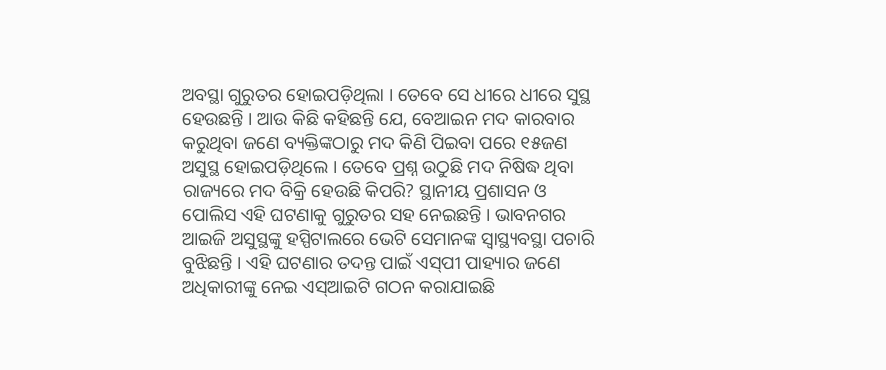ଅବସ୍ଥା ଗୁରୁତର ହୋଇପଡ଼ିଥିଲା । ତେବେ ସେ ଧୀରେ ଧୀରେ ସୁସ୍ଥ ହେଉଛନ୍ତି । ଆଉ କିଛି କହିଛନ୍ତି ଯେ, ବେଆଇନ ମଦ କାରବାର କରୁଥିବା ଜଣେ ବ୍ୟକ୍ତିଙ୍କଠାରୁ ମଦ କିଣି ପିଇବା ପରେ ୧୫ଜଣ ଅସୁସ୍ଥ ହୋଇପଡ଼ିଥିଲେ । ତେବେ ପ୍ରଶ୍ନ ଉଠୁଛି ମଦ ନିଷିଦ୍ଧ ଥିବା ରାଜ୍ୟରେ ମଦ ବିକ୍ରି ହେଉଛି କିପରି? ସ୍ଥାନୀୟ ପ୍ରଶାସନ ଓ ପୋଲିସ ଏହି ଘଟଣାକୁ ଗୁରୁତର ସହ ନେଇଛନ୍ତି । ଭାବନଗର ଆଇଜି ଅସୁସ୍ଥଙ୍କୁ ହସ୍ପିଟାଲରେ ଭେଟି ସେମାନଙ୍କ ସ୍ୱାସ୍ଥ୍ୟବସ୍ଥା ପଚାରି ବୁଝିଛନ୍ତି । ଏହି ଘଟଣାର ତଦନ୍ତ ପାଇଁ ଏସ୍‌ପୀ ପାହ୍ୟାର ଜଣେ ଅଧିକାରୀଙ୍କୁ ନେଇ ଏସ୍‌ଆଇଟି ଗଠନ କରାଯାଇଛି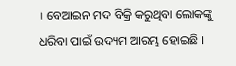। ବେଆଇନ ମଦ ବିକ୍ରି କରୁଥିବା ଲୋକଙ୍କୁ ଧରିବା ପାଇଁ ଉଦ୍ୟମ ଆରମ୍ଭ ହୋଇଛି ।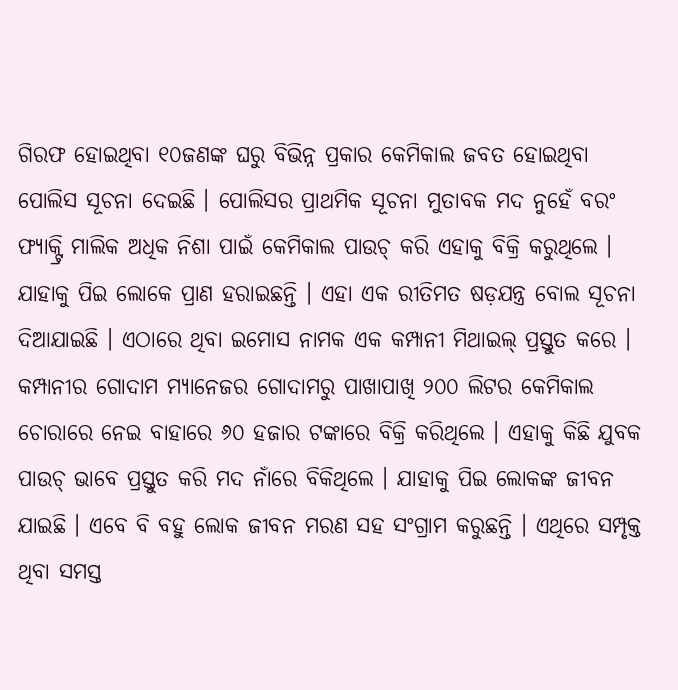ଗିରଫ ହୋଇଥିବା ୧୦ଜଣଙ୍କ ଘରୁ ବିଭିନ୍ନ ପ୍ରକାର କେମିକାଲ ଜବତ ହୋଇଥିବା ପୋଲିସ ସୂଚନା ଦେଇଛି । ପୋଲିସର ପ୍ରାଥମିକ ସୂଚନା ମୁତାବକ ମଦ ନୁହେଁ ବରଂ ଫ୍ୟାକ୍ଟ୍ରି ମାଲିକ ଅଧିକ ନିଶା ପାଇଁ କେମିକାଲ ପାଉଚ୍‌ କରି ଏହାକୁ ବିକ୍ରି କରୁଥିଲେ । ଯାହାକୁ ପିଇ ଲୋକେ ପ୍ରାଣ ହରାଇଛନ୍ତି । ଏହା ଏକ ରୀତିମତ ଷଡ଼ଯନ୍ତ୍ର ବୋଲ ସୂଚନା ଦିଆଯାଇଛି । ଏଠାରେ ଥିବା ଇମୋସ ନାମକ ଏକ କମ୍ପାନୀ ମିଥାଇଲ୍‌ ପ୍ରସ୍ତୁତ କରେ । କମ୍ପାନୀର ଗୋଦାମ ମ୍ୟାନେଜର ଗୋଦାମରୁ ପାଖାପାଖି ୨୦୦ ଲିଟର କେମିକାଲ ଚୋରାରେ ନେଇ ବାହାରେ ୬୦ ହଜାର ଟଙ୍କାରେ ବିକ୍ରି କରିଥିଲେ । ଏହାକୁ କିଛି ଯୁବକ ପାଉଚ୍‌ ଭାବେ ପ୍ରସ୍ତୁତ କରି ମଦ ନାଁରେ ବିକିଥିଲେ । ଯାହାକୁ ପିଇ ଲୋକଙ୍କ ଜୀବନ ଯାଇଛି । ଏବେ ବି ବହୁ ଲୋକ ଜୀବନ ମରଣ ସହ ସଂଗ୍ରାମ କରୁଛନ୍ତି । ଏଥିରେ ସମ୍ପୃକ୍ତ ଥିବା ସମସ୍ତ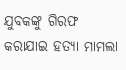ଯୁବକଙ୍କୁ ଗିରଫ କରାଯାଇ ହତ୍ୟା ମାମଲା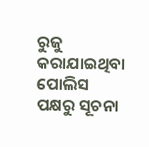ରୁଜୁ କରାଯାଇଥିବା ପୋଲିସ ପକ୍ଷରୁ ସୂଚନା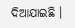ଦିଆଯାଇଛି ।